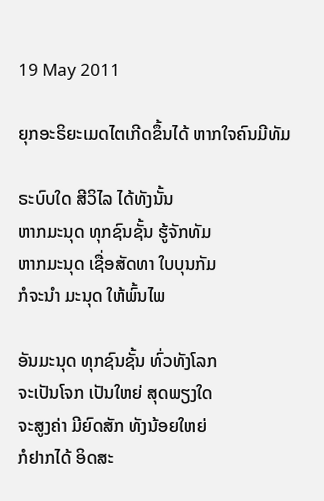19 May 2011

ຍຸກອະຣິຍະເມດໄຕເກີດຂຶ້ນໄດ້ ຫາກໃຈຄົນມີທັມ

ຣະບົບໃດ ສີວິໄລ ໄດ້ທັງນັ້ນ
ຫາກມະນຸດ ທຸກຊົນຊັ້ນ ຮູ້ຈັກທັມ
ຫາກມະນຸດ ເຊື່ອສັດທາ ໃບບຸນກັມ
ກໍຈະນໍາ ມະນຸດ ໃຫ້ພົ້ນໄພ

ອັນມະນຸດ ທຸກຊົນຊັ້ນ ທົ່ວທັງໂລກ
ຈະເປັນໂຈກ ເປັນໃຫຍ່ ສຸດພຽງໃດ
ຈະສູງຄ່າ ມີຍົດສັກ ທັງນ້ອຍໃຫຍ່
ກໍຢາກໄດ້ ອິດສະ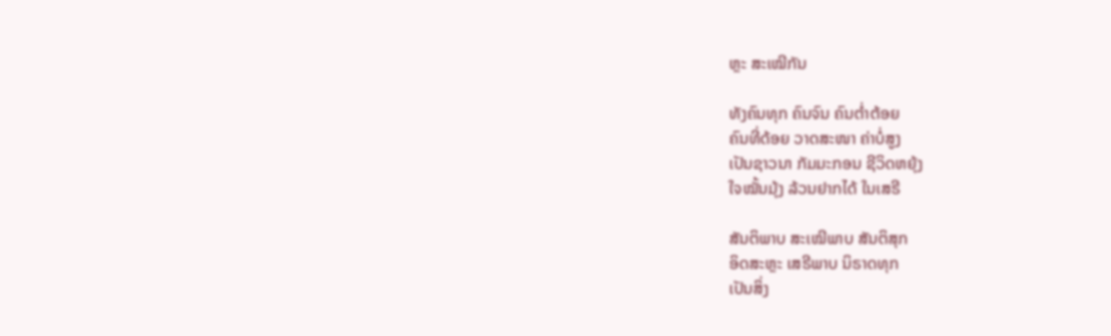ຫຼະ ສະເໝີກັນ

ທັງຄົນທຸກ ຄົນຈົນ ຄົນຕໍ່າຕ້ອຍ
ຄົນທີ່ດ້ອຍ ວາດສະໜາ ຄ່າບໍ່ສູງ
ເປັນຊາວນາ ກັມມະກອນ ຊີວິດຫຍຸ້ງ
ໃຈໝັ້ນມຸ້ງ ລ້ວນຢາກໄດ້ ໃນເສຣີ

ສັນຕິພາບ ສະເໝີພາບ ສັນຕິສຸກ
ອິດສະຫຼະ ເສຣີພາບ ນິຣາດທຸກ
ເປັນສິ່ງ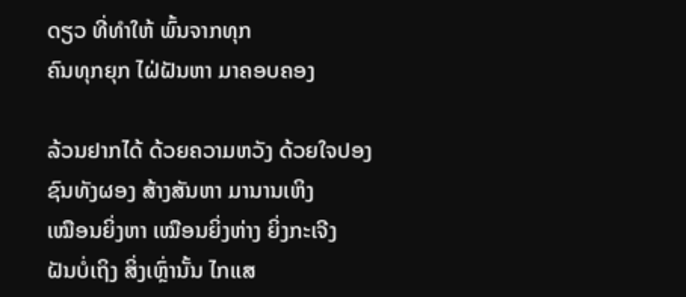ດຽວ ທີ່ທໍາໃຫ້ ພົ້ນຈາກທຸກ
ຄົນທຸກຍຸກ ໄຝ່ຝັນຫາ ມາຄອບຄອງ

ລ້ວນຢາກໄດ້ ດ້ວຍຄວາມຫວັງ ດ້ວຍໃຈປອງ
ຊົນທັງຜອງ ສ້າງສັນຫາ ມານານເຫິງ
ເໝືອນຍິ່ງຫາ ເໝືອນຍິ່ງຫ່າງ ຍິ່ງກະເຈີງ
ຝັນບໍ່ເຖິງ ສິ່ງເຫຼົ່ານັ້ນ ໄກແສ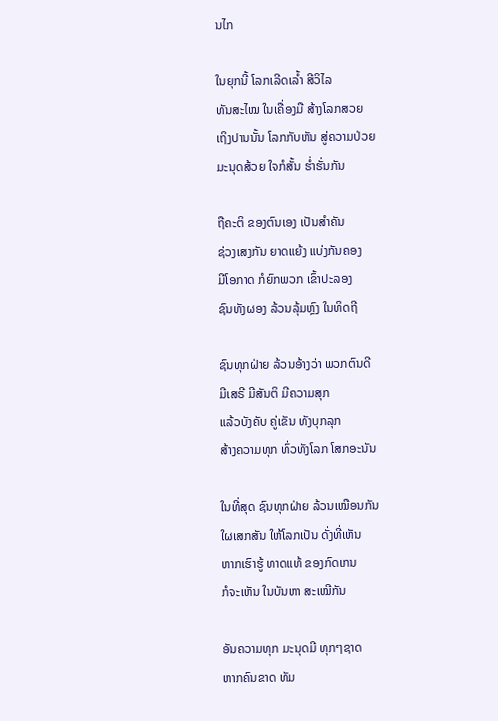ນໄກ

ໃນຍຸກນີ້ ໂລກເລີດເລໍ້າ ສີວິໄລ
ທັນສະໄໝ ໃນເຄື່ອງມື ສ້າງໂລກສວຍ
ເຖິງປານນັ້ນ ໂລກກັບຫັນ ສູ່ຄວາມປ່ວຍ
ມະນຸດສ້ວຍ ໃຈກໍສັ້ນ ຮໍ່າຮັ່ນກັນ

ຖືຄະຕິ ຂອງຕົນເອງ ເປັນສໍາຄັນ
ຊ່ວງເສງກັນ ຍາດແຍ້ງ ແບ່ງກັນຄອງ
ມີໂອກາດ ກໍຍົກພວກ ເຂົ້າປະລອງ
ຊົນທັງຜອງ ລ້ວນລຸ້ມຫຼົງ ໃນທິດຖີ

ຊົນທຸກຝ່າຍ ລ້ວນອ້າງວ່າ ພວກຕົນດີ
ມີເສຣີ ມີສັນຕິ ມີຄວາມສຸກ
ແລ້ວບັງຄັບ ຄູ່ເຂັນ ທັງບຸກລຸກ
ສ້າງຄວາມທຸກ ທົ່ວທັງໂລກ ໂສກອະນັນ

ໃນທີ່ສຸດ ຊົນທຸກຝ່າຍ ລ້ວນເໝືອນກັນ
ໃຜເສກສັນ ໃຫ້ໂລກເປັນ ດັ່ງທີ່ເຫັນ
ຫາກເຮົາຮູ້ ທາດແທ້ ຂອງກົດເກນ
ກໍຈະເຫັນ ໃນບັນຫາ ສະເໝີກັນ

ອັນຄວາມທຸກ ມະນຸດມີ ທຸກໆຊາດ
ຫາກຄົນຂາດ ທັມ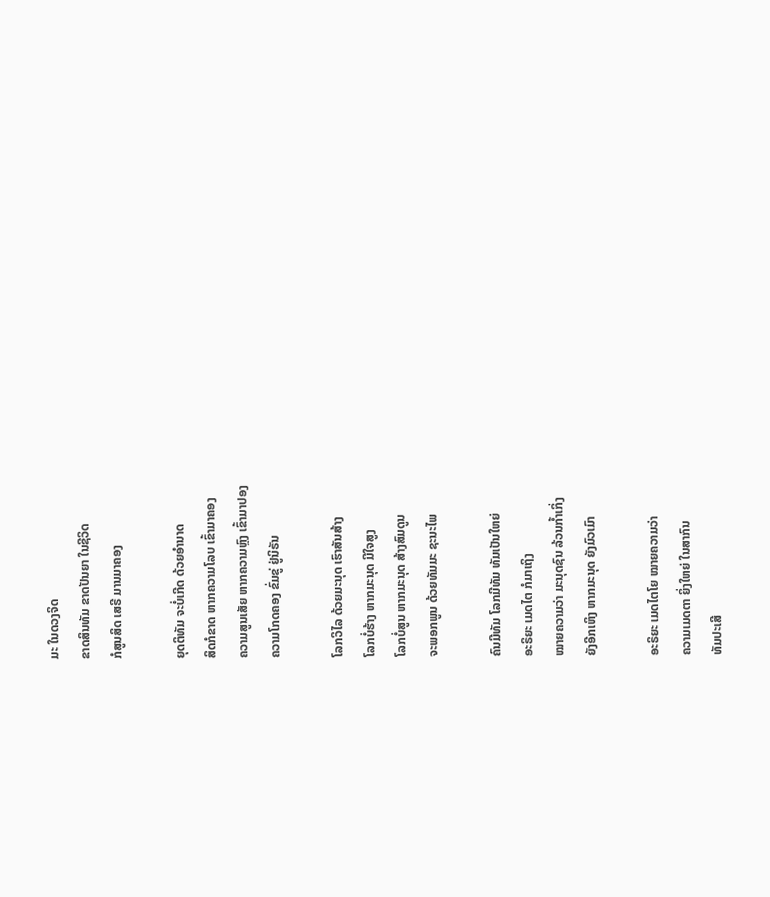ມະ ໃນດວງຈິດ
ຂາດສິນທັມ ຂາດປັນຍາ ໃນຊີວິດ
ກໍສູນສິດ ເສຣີ ມານມາຄອງ

ຍຸດຕິທັມ ຈະບໍ່ເກີດ ດ້ວຍອໍານາດ
ສິດກໍຂາດ ຫາກຄວາມໂລບ ເຂົ້າມາຄອງ
ຄວາມສູນເສັຍ ຫາກຄວາມຫຼົງ ເຂົ້າມາປອງ
ຄວາມໂກດຄອງ ຂົ່ມຂູ່ ຢູ່ນິຣັນ

ໂລກວິໄລ ດ້ວຍມະນຸດ ເຮົາສັນສ້າງ
ໂລກບໍ່ຮ້າງ ຫາກມະນຸດ ມີໃຈສູງ
ໂລກບໍ່ສູນ ຫາກມະນຸດ ສ້າງສົມດູນ
ຈະພອກພູນ ດ້ວຍທັມມະ ຊະນະໄພ

ຄົນມີທັມ ໂລກມີທັມ ທັມເປັນໃຫຍ່
ອະຣິຍະ ເມດໄຕ ກໍມາເຖິງ
ໝາຍຄວາມວ່າ ມະນຸດຊົນ ລ້ວນກໍ້າເກິ່ງ
ຍັງອີກເຫິງ ຫາກມະນຸດ ຍັງມົວເມົາ

ອະຣິຍະ ເມດໄຕໂຍ ໝາຍຄວາມວ່າ
ຄວາມເມດຕາ ຍິ່ງໃຫຍ່ ໃນສາກົນ
ທັມປະເສີ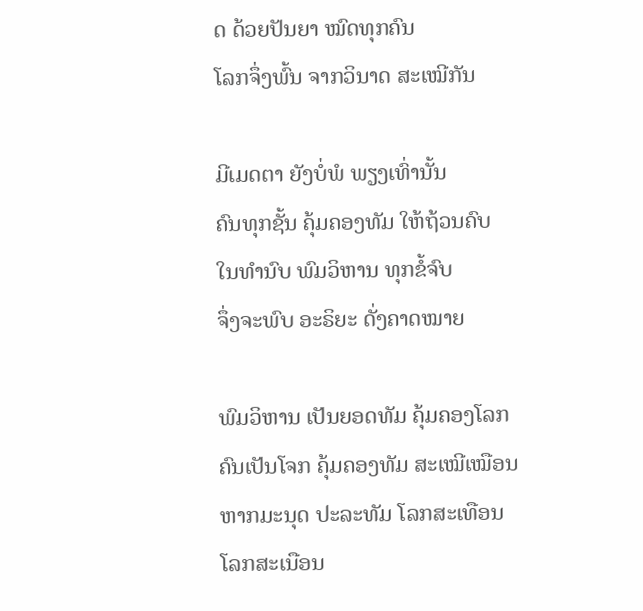ດ ດ້ວຍປັນຍາ ໝົດທຸກຄົນ
ໂລກຈຶ່ງພົ້ນ ຈາກວິນາດ ສະເໝີກັນ

ມີເມດຕາ ຍັງບໍ່ພໍ ພຽງເທົ່ານັ້ນ
ຄົນທຸກຊັ້ນ ຄຸ້ມຄອງທັມ ໃຫ້ຖ້ວນຄົບ
ໃນທໍານົບ ພົມວິຫານ ທຸກຂໍ້ຈົບ
ຈຶ່ງຈະພົບ ອະຣິຍະ ດັ່ງຄາດໝາຍ

ພົມວິຫານ ເປັນຍອດທັມ ຄຸ້ມຄອງໂລກ
ຄົນເປັນໂຈກ ຄຸ້ມຄອງທັມ ສະເໝີເໝືອນ
ຫາກມະນຸດ ປະລະທັມ ໂລກສະເທືອນ
ໂລກສະເນືອນ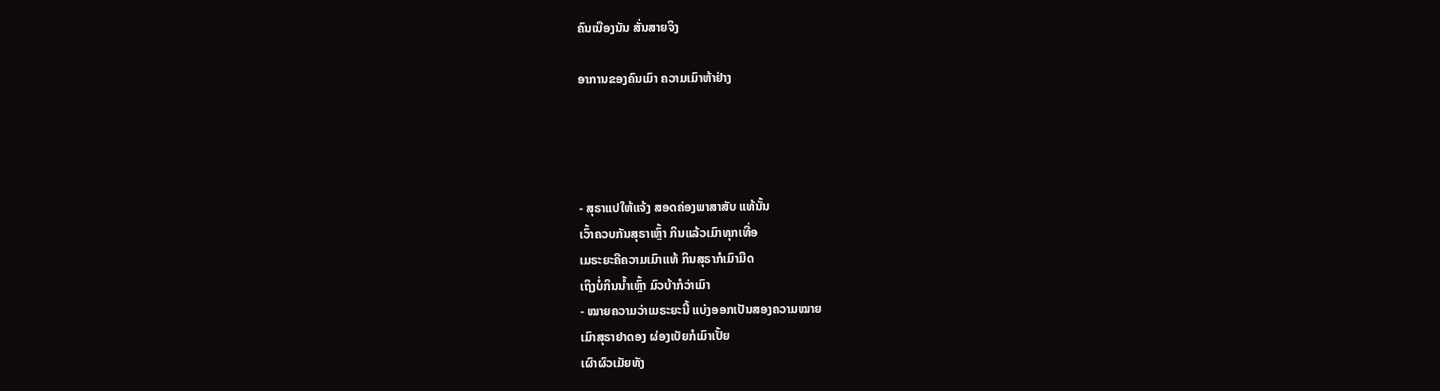ຄົນເນືອງນັນ ສັ່ນສາຍຈິງ

ອາການຂອງຄົນເມົາ ຄວາມເມົາຫ້າຢ່າງ




- ສຸຣາແປໃຫ້ແຈ້ງ ສອດຄ່ອງພາສາສັບ ແທ້ນັ້ນ
ເວົ້າຄວບກັນສຸຣາເຫຼົ້າ ກິນແລ້ວເມົາທຸກເທື່ອ
ເມຣະຍະຄືຄວາມເມົາແທ້ ກິນສຸຣາກໍເມົາມືດ
ເຖິງບໍ່ກິນນໍ້າເຫຼົ້າ ມົວບ້າກໍວ່າເມົາ
- ໝາຍຄວາມວ່າເມຣະຍະນີ້ ແບ່ງອອກເປັນສອງຄວາມໝາຍ
ເມົາສຸຣາຢາດອງ ຜ່ອງເບັຍກໍເມົາເປັ້ຍ
ເຜົາຜົວເມັຍທັງ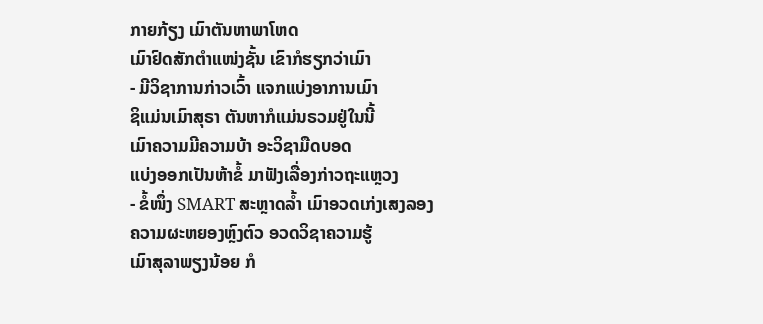ກາຍກ້ຽງ ເມົາຕັນຫາພາໂຫດ
ເມົາຢົດສັກຕໍາແໜ່ງຊັ້ນ ເຂົາກໍຮຽກວ່າເມົາ
- ມີວິຊາການກ່າວເວົ້າ ແຈກແບ່ງອາການເມົາ
ຊິແມ່ນເມົາສຸຣາ ຕັນຫາກໍແມ່ນຣວມຢູ່ໃນນີ້
ເມົາຄວາມມີຄວາມບ້າ ອະວິຊາມືດບອດ
ແບ່ງອອກເປັນຫ້າຂໍ້ ມາຟັງເລື່ອງກ່າວຖະແຫຼວງ
- ຂໍ້ໜຶ່ງ SMART ສະຫຼາດລໍ້າ ເມົາອວດເກ່ງເສງລອງ
ຄວາມຜະຫຍອງຫຼົງຕົວ ອວດວິຊາຄວາມຮູ້
ເມົາສຸລາພຽງນ້ອຍ ກໍ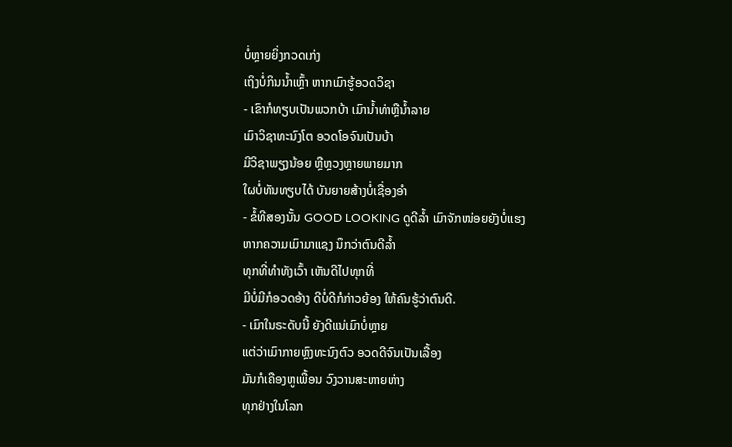ບໍ່ຫຼາຍຍິ່ງກວດເກ່ງ
ເຖິງບໍ່ກິນນໍ້າເຫຼົ້າ ຫາກເມົາຮູ້ອວດວິຊາ
- ເຂົາກໍທຽບເປັນພວກບ້າ ເມົານໍ້າທ່າຫຼືນໍ້າລາຍ
ເມົາວິຊາທະນົງໂຕ ອວດໂອຈົນເປັນບ້າ
ມີວິຊາພຽງນ້ອຍ ຫຼືຫຼວງຫຼາຍພາຍມາກ
ໃຜບໍ່ທັນທຽບໄດ້ ບັນຍາຍສ້າງບໍ່ເຊື່ອງອຳ
- ຂໍ້ທີສອງນັ້ນ GOOD LOOKING ດູດີລໍ້າ ເມົາຈັກໜ່ອຍຍັງບໍ່ແຮງ
ຫາກຄວາມເມົາມາແຊງ ນຶກວ່າຕົນດີລໍ້າ
ທຸກທີ່ທໍາທັງເວົ້າ ເຫັນດີໄປທຸກທີ່
ມີບໍ່ມີກໍອວດອ້າງ ດີບໍ່ດີກໍກ່າວຍ້ອງ ໃຫ້ຄົນຮູ້ວ່າຕົນດີ.
- ເມົາໃນຣະດັບນີ້ ຍັງດີແນ່ເມົາບໍ່ຫຼາຍ
ແຕ່ວ່າເມົາກາຍຫຼົງທະນົງຕົວ ອວດດີຈົນເປັນເລື້ອງ
ມັນກໍເຄືອງຫູເພື້ອນ ວົງວານສະຫາຍຫ່າງ
ທຸກຢ່າງໃນໂລກ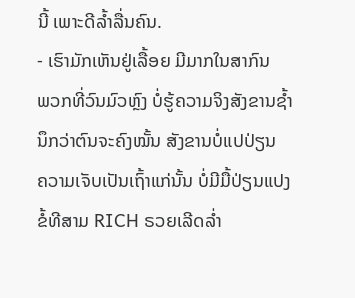ນີ້ ເພາະດີລໍ້າລື່ນຄົນ.
- ເຮົາມັກເຫັນຢູ່ເລື້ອຍ ມີມາກໃນສາກົນ
ພວກທີ່ວົນມົວຫຼົງ ບໍ່ຮູ້ຄວາມຈິງສັງຂານຊໍ້າ
ນຶກວ່າຕົນຈະຄົງໝັ້ນ ສັງຂານບໍ່ແປປ່ຽນ
ຄວາມເຈັບເປັນເຖົ້າແກ່ນັ້ນ ບໍ່ມີມື້ປ່ຽນແປງ
ຂໍ້ທີສາມ RICH ຣວຍເລີດລໍ່າ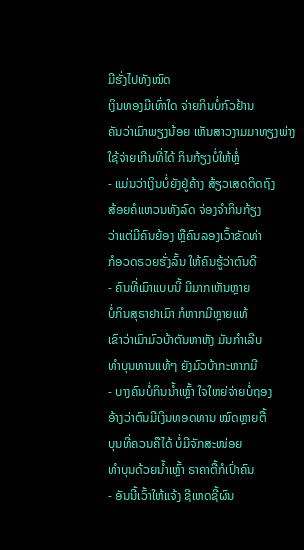ມີຮັ່ງໄປທັງໝົດ
ເງິນທອງມີເທົ່າໃດ ຈ່າຍກິນບໍ່ກົວຢ້ານ
ຄັນວ່າເມົາພຽງນ້ອຍ ເຫັນສາວງາມມາທຽງພ່າງ
ໃຊ້ຈ່າຍເກີນທີ່ໄດ້ ກິນກ້ຽງບໍ່ໃຫ້ຫຼໍ່
- ແມ່ນວ່າເງິນບໍ່ຍັງຢູ່ຄ້າງ ສ້ຽວເສດຕິດຖົງ
ສ້ອຍຄໍແຫວນທັງລົດ ຈ່ອງຈໍາກິນກ້ຽງ
ວ່າແຕ່ມີຄົນຍ້ອງ ຫຼືຄົນລອງເວົ້າຂັດທ່າ
ກໍອວດຣວຍຮັ່ງລົ້ນ ໃຫ້ຄົນຮູ້ວ່າຕົນດີ
- ຄົນທີ່ເມົາແບບນີ້ ມີມາກເຫັນຫຼາຍ
ບໍ່ກິນສຸຣາຢາເມົາ ກໍຫາກມີຫຼາຍແທ້
ເຂົາວ່າເມົາມົວບ້າຕັນຫາຫັງ ມັນກໍາເລີບ
ທໍາບຸນທານແທ້ໆ ຍັງມົວບ້າກະຫາກມີ
- ບາງຄົນບໍ່ກິນນໍ້າເຫຼົ້າ ໃຈໃຫຍ່ຈ່າຍບໍ່ຖອງ
ອ້າງວ່າຕົນມີເງິນທອດທານ ໝົດຫຼາຍຕື້
ບຸນທີ່ຄວນຄືໄດ້ ບໍ່ມີຈັກສະໜ່ອຍ
ທໍາບຸນດ້ວຍນໍ້າເຫຼົ້າ ຣາຄາຕື້ກໍເປົ່າຄົນ
- ອັນນີ້ເວົ້າໃຫ້ແຈ້ງ ຊີເຫດຊີ້ຜົນ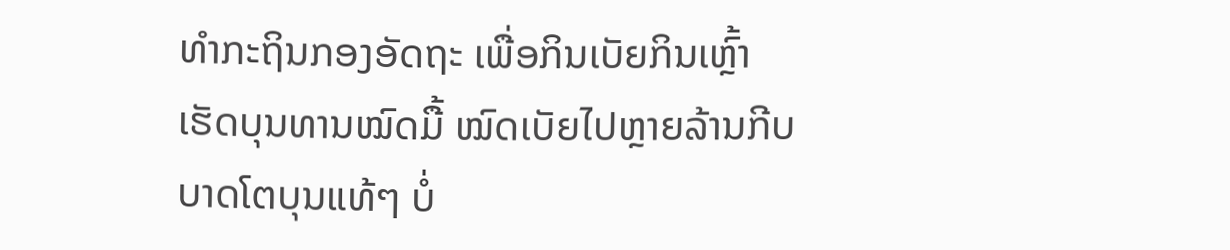ທໍາກະຖິນກອງອັດຖະ ເພື່ອກິນເບັຍກິນເຫຼົ້າ
ເຮັດບຸນທານໝົດມື້ ໝົດເບັຍໄປຫຼາຍລ້ານກີບ
ບາດໂຕບຸນແທ້ໆ ບໍ່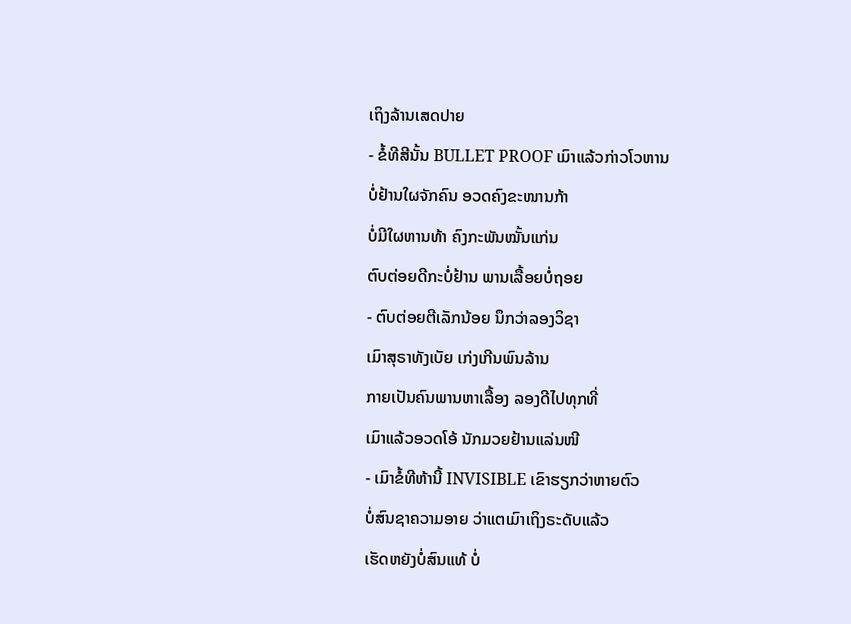ເຖິງລ້ານເສດປາຍ
- ຂໍ້ທີສີນັ້ນ BULLET PROOF ເມົາແລ້ວກ່າວໂວຫານ
ບໍ່ຢ້ານໃຜຈັກຄົນ ອວດຄົງຂະໜານກ້າ
ບໍ່ມີໃຜຫານທ້າ ຄົງກະພັນໝັ້ນແກ່ນ
ຕົບຕ່ອຍດີກະບໍ່ຢ້ານ ພານເລື້ອຍບໍ່ຖອຍ
- ຕົບຕ່ອຍຕີເລັກນ້ອຍ ນຶກວ່າລອງວິຊາ
ເມົາສຸຣາທັງເບັຍ ເກ່ງເກີນພົນລ້ານ
ກາຍເປັນຄົນພານຫາເລື້ອງ ລອງດີໄປທຸກທີ່
ເມົາແລ້ວອວດໂອ້ ນັກມວຍຢ້ານແລ່ນໜີ
- ເມົາຂໍ້ທີຫ້ານີ້ INVISIBLE ເຂົາຮຽກວ່າຫາຍຕົວ
ບໍ່ສົນຊາຄວາມອາຍ ວ່າແຕເມົາເຖິງຣະດັບແລ້ວ
ເຮັດຫຍັງບໍ່ສົນແທ້ ບໍ່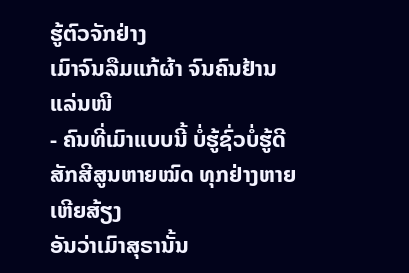ຮູ້ຕົວຈັກຢ່າງ
ເມົາຈົນລືມແກ້ຜ້າ ຈົນຄົນຢ້ານແລ່ນໜີ
- ຄົນທີ່ເມົາແບບນີ້ ບໍ່ຮູ້ຊົ່ວບໍ່ຮູ້ດີ
ສັກສີສູນຫາຍໝົດ ທຸກຢ່າງຫາຍເຫີຍສ້ຽງ
ອັນວ່າເມົາສຸຣານັ້ນ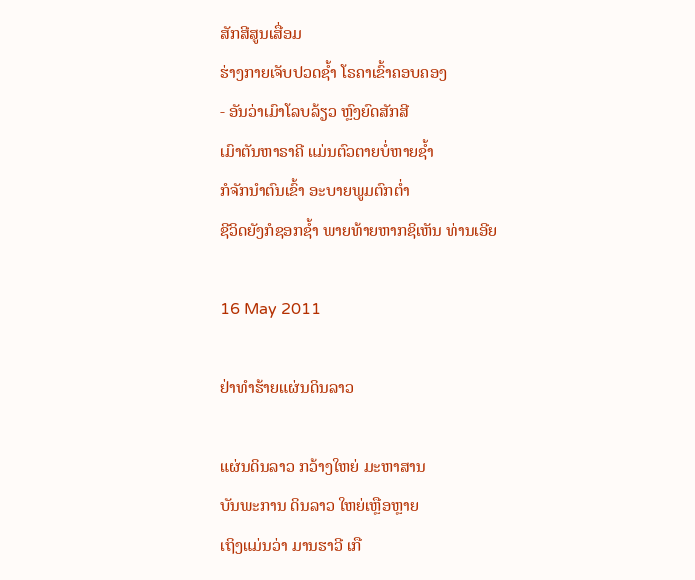ສັກສີສູນເສື່ອມ
ຮ່າງກາຍເຈັບປວດຊໍ້າ ໂຣຄາເຂົ້າຄອບຄອງ
- ອັນວ່າເມົາໂລບລ້ຽວ ຫຼົງຍົດສັກສີ
ເມົາຕັນຫາຣາຄີ ແມ່ນຕົວຕາຍບໍ່ຫາຍຊໍ້າ
ກໍຈັກນໍາຕົນເຂົ້າ ອະບາຍພູມຕົກຕໍ່າ
ຊີວິດຍັງກໍຊອກຊໍ້າ ພາຍທ້າຍຫາກຊິເຫັນ ທ່ານເອີຍ

16 May 2011

ຢ່າທໍາຮ້າຍແຜ່ນດິນລາວ

ແຜ່ນດິນລາວ ກວ້າງໃຫຍ່ ມະຫາສານ
ບັນພະການ ດິນລາວ ໃຫຍ່ເຫຼືອຫຼາຍ
ເຖິງແມ່ນວ່າ ມານຮາວີ ເກື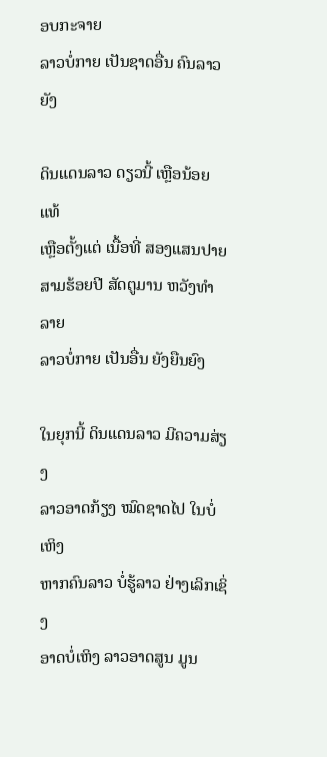ອບກະຈາຍ
ລາວບໍ່ກາຍ ເປັນຊາດອື່ນ ຄົນລາວຍັງ

ດິນແດນລາວ ດຽວນີ້ ເຫຼືອນ້ອຍແທ້
ເຫຼືອຕັ້ງແຕ່ ເນື້ອທີ່ ສອງແສນປາຍ
ສາມຮ້ອຍປີ ສັດຕູມານ ຫວັງທໍາລາຍ
ລາວບໍ່ກາຍ ເປັນອື່ນ ຍັງຍືນຍົງ

ໃນຍຸກນີ້ ດິນແດນລາວ ມີຄວາມສ່ຽງ
ລາວອາດກ້ຽງ ໝົດຊາດໄປ ໃນບໍ່ເຫິງ
ຫາກຄົນລາວ ບໍ່ຮູ້ລາວ ຢ່າງເລິກເຊິ່ງ
ອາດບໍ່ເຫິງ ລາວອາດສູນ ມູນ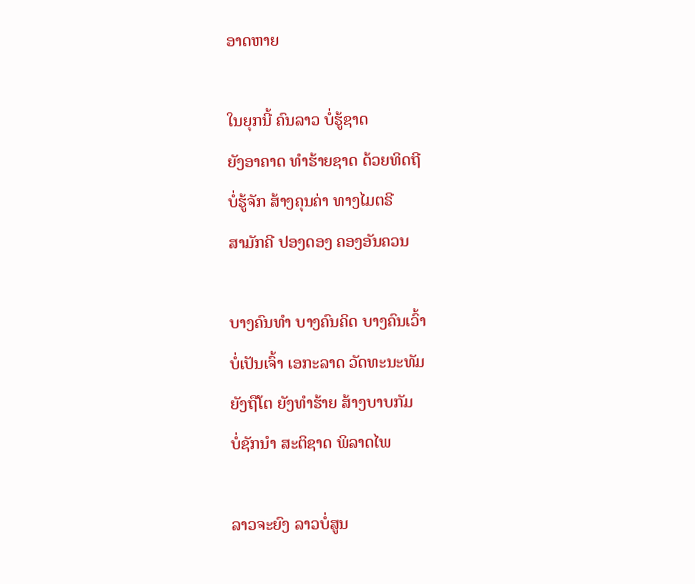ອາດຫາຍ

ໃນຍຸກນີ້ ຄົນລາວ ບໍ່ຮູ້ຊາດ
ຍັງອາຄາດ ທໍາຮ້າຍຊາດ ດ້ວຍທິດຖີ
ບໍ່ຮູ້ຈັກ ສ້າງຄຸນຄ່າ ທາງໄມຕຣີ
ສາມັກຄີ ປອງດອງ ຄອງອັນຄວນ

ບາງຄົນທໍາ ບາງຄົນຄິດ ບາງຄົນເວົ້າ
ບໍ່ເປັນເຈົ້າ ເອກະລາດ ວັດທະນະທັມ
ຍັງຖືໂຕ ຍັງທໍາຮ້າຍ ສ້າງບາບກັມ
ບໍ່ຊັກນໍາ ສະຕິຊາດ ພິລາດໄພ

ລາວຈະຍົງ ລາວບໍ່ສູນ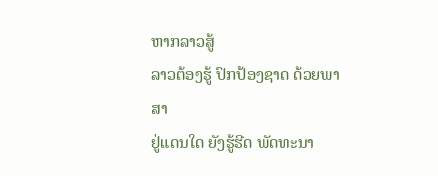ຫາກລາວສູ້
ລາວຕ້ອງຮູ້ ປົກປ້ອງຊາດ ດ້ວຍພາສາ
ຢູ່ແດນໃດ ຍັງຮູ້ຮີດ ພັດທະນາ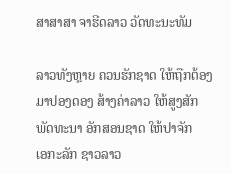ສາສາສາ ຈາຮີດລາວ ວັດທະນະທັມ

ລາວທັງຫຼາຍ ຄວນຮັກຊາດ ໃຫ້ຖືກຕ້ອງ
ມາປອງດອງ ສ້າງຄ່າລາວ ໃຫ້ສູງສັກ
ພັດທະນາ ອັກສອນຊາດ ໃຫ້ປາຈັກ
ເອກະລັກ ຊາວລາວ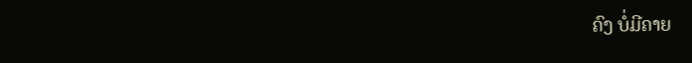ຄົງ ບໍ່ມີຄາຍ